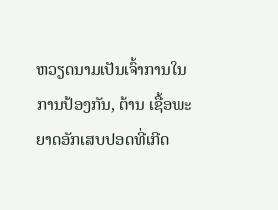ຫວຽດນາມເປັນເຈົ້າການໃນການປ້ອງກັນ, ຕ້ານ ເຊື້ອພະຍາດອັກເສບປອດທີ່ເກີດ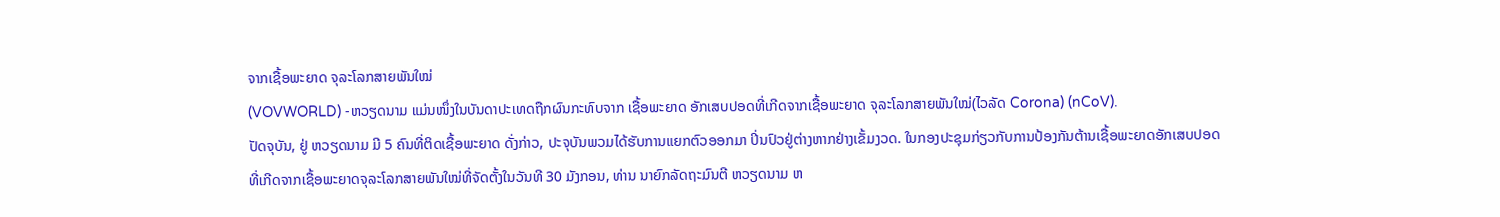ຈາກເຊື້ອພະຍາດ ຈຸລະໂລກສາຍພັນໃໝ່
(VOVWORLD) -ຫວຽດນາມ ແມ່ນໜຶ່ງໃນບັນດາປະເທດຖືກຜົນກະທົບຈາກ ເຊື້ອພະຍາດ ອັກເສບປອດທີ່ເກີດຈາກເຊື້ອພະຍາດ ຈຸລະໂລກສາຍພັນໃໝ່(ໄວລັດ Corona) (nCoV).
ປັດຈຸບັນ, ຢູ່ ຫວຽດນາມ ມີ 5 ຄົນທີ່ຕິດເຊື້ອພະຍາດ ດັ່ງກ່າວ, ປະຈຸບັນພວມໄດ້ຮັບການແຍກຕົວອອກມາ ປິ່ນປົວຢູ່ຕ່າງຫາກຢ່າງເຂັ້ມງວດ. ໃນກອງປະຊຸມກ່ຽວກັບການປ້ອງກັນຕ້ານເຊື້ອພະຍາດອັກເສບປອດ ທີ່ເກີດຈາກເຊື້ອພະຍາດຈຸລະໂລກສາຍພັນໃໝ່ທີ່ຈັດຕັ້ງໃນວັນທີ 30 ມັງກອນ, ທ່ານ ນາຍົກລັດຖະມົນຕີ ຫວຽດນາມ ຫ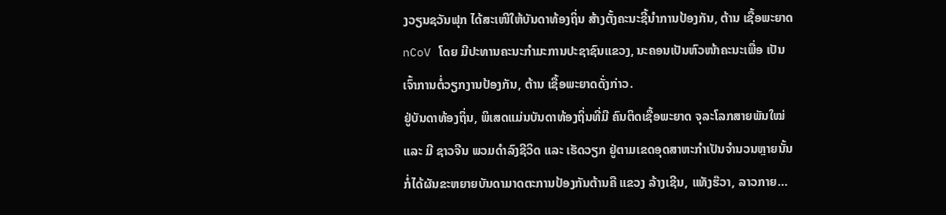ງວຽນຊວັນຟຸກ ໄດ້ສະເໜີໃຫ້ບັນດາທ້ອງຖິ່ນ ສ້າງຕັ້ງຄະນະຊີ້ນຳການປ້ອງກັນ, ຕ້ານ ເຊື້ອພະຍາດ nCoV ໂດຍ ມີປະທານຄະນະກຳມະການປະຊາຊົນແຂວງ, ນະຄອນເປັນຫົວໜ້າຄະນະເພື່ອ ເປັນເຈົ້າການຕໍ່ວຽກງານປ້ອງກັນ, ຕ້ານ ເຊື້ອພະຍາດດັ່ງກ່າວ.
ຢູ່ບັນດາທ້ອງຖິ່ນ, ພິເສດແມ່ນບັນດາທ້ອງຖິ່ນທີ່ມີ ຄົນຕິດເຊື້ອພະຍາດ ຈຸລະໂລກສາຍພັນໃໝ່ ແລະ ມີ ຊາວຈີນ ພວມດຳລົງຊີວິດ ແລະ ເຮັດວຽກ ຢູ່ຕາມເຂດອຸດສາຫະກຳເປັນຈຳນວນຫຼາຍນັ້ນກໍ່ໄດ້ຜັນຂະຫຍາຍບັນດາມາດຕະການປ້ອງກັນຕ້ານຄື ແຂວງ ລ້າງເຊີນ, ແທັງຮ໊ວາ, ລາວກາຍ…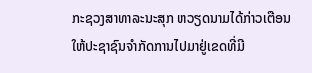ກະຊວງສາທາລະນະສຸກ ຫວຽດນາມໄດ້ກ່າວເຕືອນໃຫ້ປະຊາຊົນຈຳກັດການໄປມາຢູ່ເຂດທີ່ມີ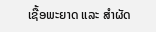ເຊື້ອພະຍາດ ແລະ ສຳຜັດ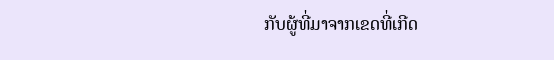ກັບຜູ້ທີ່ມາຈາກເຂດທີ່ເກີດ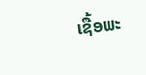ເຊື້ອພະ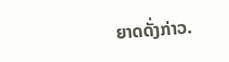ຍາດດັ່ງກ່າວ.